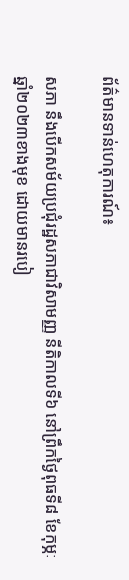ព័ត៌មានទាន់ហេតុការណ៍៖

សភា នឹងបើកសម័យប្រជុំរដ្ឋសភាជាវិសាមញ្ញ នីតិកាលទី៦ នៅព្រឹកថ្ងៃពុធទី៨ ខែកុម្ភៈ ឆ្នាំ២០២៣ខាងមុខ ដោយមានរបៀ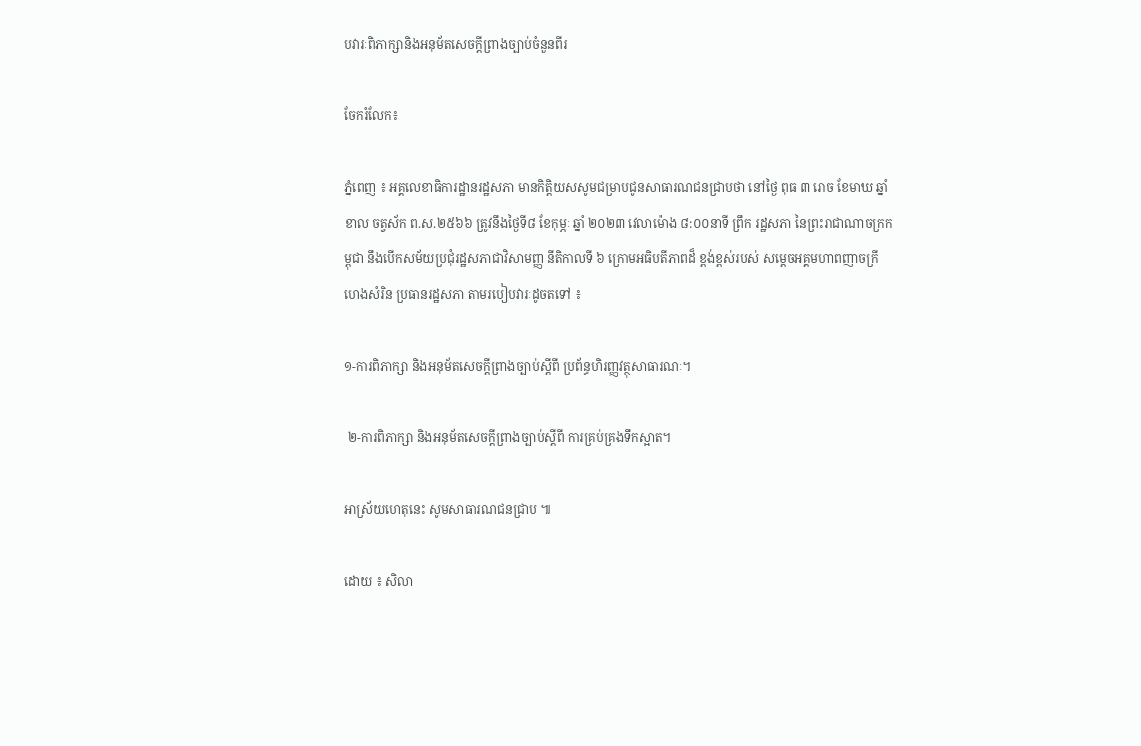បវារៈពិភាក្សានិងអនុម័តសេចក្តីព្រាងច្បាប់ចំនួនពីរ

ចែករំលែក៖

ភ្នំពេញ ៖ អគ្គលេខាធិការដ្ឋានរដ្ឋសភា មានកិត្តិយសសូមជម្រាបជូនសាធារណជនជ្រាបថា នៅថ្ងៃ ពុធ ៣ រោច ខែមាឃ ឆ្នាំខាល ចត្វស័ក ព.ស.២៥៦៦ ត្រូវនឹងថ្ងៃទី៨ ខែកុម្ភៈ ឆ្នាំ ២០២៣ វេលាម៉ោង ៨:០០នាទី ព្រឹក រដ្ឋសភា នៃព្រះរាជាណាចក្រកម្ពុជា នឹងបើកសម័យប្រជុំរដ្ឋសភាជាវិសាមញ្ញ នីតិកាលទី ៦ ក្រោមអធិបតីភាពដ៏ ខ្ពង់ខ្ពស់របស់ សម្តេចអគ្គមហាពញាចក្រី ហេងសំរិន ប្រធានរដ្ឋសភា តាមរបៀបវារៈដូចតទៅ ៖

១-ការពិភាក្សា និងអនុម័តសេចក្តីព្រាងច្បាប់ស្តីពី ប្រព័ន្ធហិរញ្ញវត្ថុសាធារណៈ។

 ២-ការពិភាក្សា និងអនុម័តសេចក្តីព្រាងច្បាប់ស្តីពី ការគ្រប់គ្រងទឹកស្អាត។

អាស្រ័យហេតុនេះ សូមសាធារណជនជ្រាប ៕

ដោយ ៖ សិលា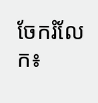ចែករំលែក៖